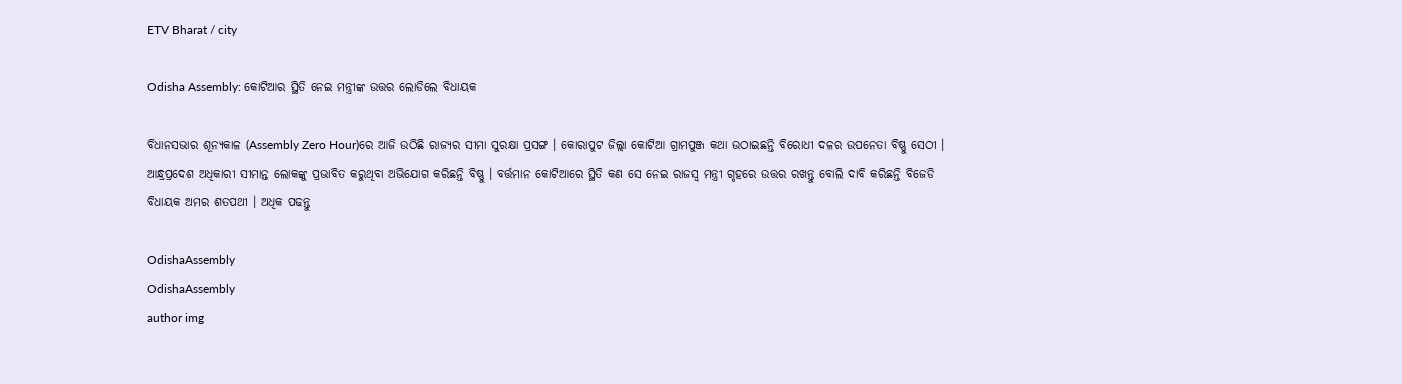ETV Bharat / city

Odisha Assembly: କୋଟିଆର ସ୍ଥିତି ନେଇ ମନ୍ତ୍ରୀଙ୍କ ଉତ୍ତର ଲୋଡିଲେ ବିଧାୟକ

ବିଧାନସଭାର ଶୂନ୍ୟକାଳ (Assembly Zero Hour)ରେ ଆଜି ଉଠିଛି ରାଜ୍ୟର ସୀମା ସୁରକ୍ଷା ପ୍ରସଙ୍ଗ । କୋରାପୁଟ ଜିଲ୍ଲା କୋଟିଆ ଗ୍ରାମପୁଞ୍ଜ କଥା ଉଠାଇଛନ୍ତି ବିରୋଧୀ ଦଳର ଉପନେତା ବିଷ୍ଣୁ ସେଠୀ । ଆନ୍ଧ୍ରପ୍ରଦେଶ ଅଧିକାରୀ ସୀମାନ୍ତ ଲୋକଙ୍କୁ ପ୍ରଭାବିତ କରୁଥିବା ଅଭିଯୋଗ କରିଛନ୍ତି ବିଷ୍ଣୁ । ବର୍ତ୍ତମାନ କୋଟିଆରେ ସ୍ଥିତି କଣ ସେ ନେଇ ରାଜସ୍ବ ମନ୍ତ୍ରୀ ଗୃହରେ ଉତ୍ତର ରଖନ୍ତୁ ବୋଲି ଦାବି କରିଛନ୍ତି ବିଜେଡି ବିଧାୟକ ଅମର ଶତପଥୀ । ଅଧିକ ପଢନ୍ତୁ

OdishaAssembly
OdishaAssembly
author img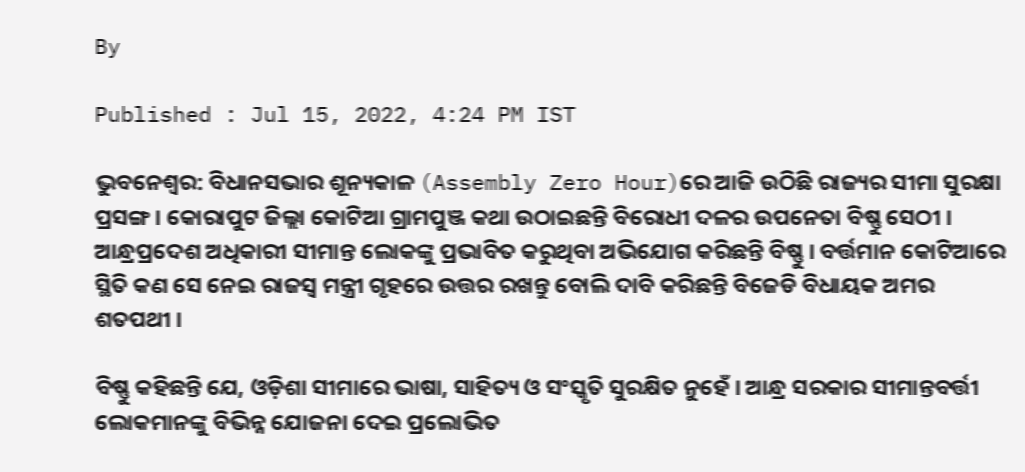By

Published : Jul 15, 2022, 4:24 PM IST

ଭୁବନେଶ୍ବର: ବିଧାନସଭାର ଶୂନ୍ୟକାଳ (Assembly Zero Hour)ରେ ଆଜି ଉଠିଛି ରାଜ୍ୟର ସୀମା ସୁରକ୍ଷା ପ୍ରସଙ୍ଗ । କୋରାପୁଟ ଜିଲ୍ଲା କୋଟିଆ ଗ୍ରାମପୁଞ୍ଜ କଥା ଉଠାଇଛନ୍ତି ବିରୋଧୀ ଦଳର ଉପନେତା ବିଷ୍ଣୁ ସେଠୀ । ଆନ୍ଧ୍ରପ୍ରଦେଶ ଅଧିକାରୀ ସୀମାନ୍ତ ଲୋକଙ୍କୁ ପ୍ରଭାବିତ କରୁଥିବା ଅଭିଯୋଗ କରିଛନ୍ତି ବିଷ୍ଣୁ । ବର୍ତ୍ତମାନ କୋଟିଆରେ ସ୍ଥିତି କଣ ସେ ନେଇ ରାଜସ୍ବ ମନ୍ତ୍ରୀ ଗୃହରେ ଉତ୍ତର ରଖନ୍ତୁ ବୋଲି ଦାବି କରିଛନ୍ତି ବିଜେଡି ବିଧାୟକ ଅମର ଶତପଥୀ ।

ବିଷ୍ଣୁ କହିଛନ୍ତି ଯେ, ଓଡ଼ିଶା ସୀମାରେ ଭାଷା, ସାହିତ୍ୟ ଓ ସଂସ୍କୃତି ସୁରକ୍ଷିତ ନୁହେଁ । ଆନ୍ଧ୍ର ସରକାର ସୀମାନ୍ତବର୍ତ୍ତୀ ଲୋକମାନଙ୍କୁ ବିଭିନ୍ନ ଯୋଜନା ଦେଇ ପ୍ରଲୋଭିତ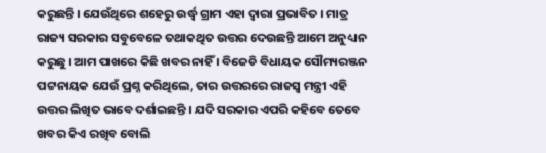କରୁଛନ୍ତି । ଯେଉଁଥିରେ ଶହେରୁ ଉର୍ଦ୍ଧ୍ବ ଗ୍ରାମ ଏହା ଦ୍ୱାରା ପ୍ରଭାବିତ । ମାତ୍ର ରାଜ୍ୟ ସରକାର ସବୁବେଳେ ତଥାକଥିତ ଉତ୍ତର ଦେଉଛନ୍ତି ଆମେ ଅନୁଧ୍ୟାନ କରୁଛୁ । ଆମ ପାଖରେ କିଛି ଖବର ନାହିଁ । ବିଜେଡି ବିଧାୟକ ସୌମ୍ୟରଞ୍ଜନ ପଟ୍ଟନାୟକ ଯେଉଁ ପ୍ରଶ୍ନ କରିଥିଲେ, ତାର ଉତ୍ତରରେ ରାଜସ୍ବ ମନ୍ତ୍ରୀ ଏହି ଉତ୍ତର ଲିଖିତ ଭାବେ ଦର୍ଶାଇଛନ୍ତି । ଯଦି ସରକାର ଏପରି କହିବେ ତେବେ ଖବର କିଏ ରଖିବ ବୋଲି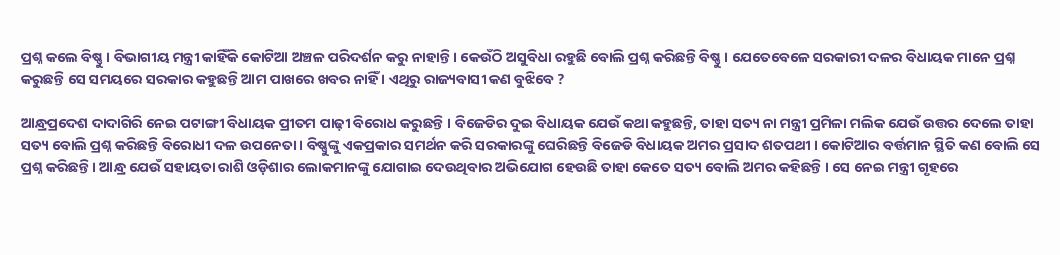ପ୍ରଶ୍ନ କଲେ ବିଷ୍ଣୁ । ବିଭାଗୀୟ ମନ୍ତ୍ରୀ କାହିଁକି କୋଟିଆ ଅଞ୍ଚଳ ପରିଦର୍ଶନ କରୁ ନାହାନ୍ତି । କେଉଁଠି ଅସୁବିଧା ରହୁଛି ବୋଲି ପ୍ରଶ୍ନ କରିଛନ୍ତି ବିଷ୍ଣୁ । ଯେତେବେଳେ ସରକାରୀ ଦଳର ବିଧାୟକ ମାନେ ପ୍ରଶ୍ନ କରୁଛନ୍ତି ସେ ସମୟରେ ସରକାର କହୁଛନ୍ତି ଆମ ପାଖରେ ଖବର ନାହିଁ । ଏଥିରୁ ରାଜ୍ୟବାସୀ କଣ ବୁଝିବେ ?

ଆନ୍ଧ୍ରପ୍ରଦେଶ ଦାଦାଗିରି ନେଇ ପଟାଙ୍ଗୀ ବିଧାୟକ ପ୍ରୀତମ ପାଢ଼ୀ ବିରୋଧ କରୁଛନ୍ତି । ବିଜେଡିର ଦୁଇ ବିଧାୟକ ଯେଉଁ କଥା କହୁଛନ୍ତି, ତାହା ସତ୍ୟ ନା ମନ୍ତ୍ରୀ ପ୍ରମିଳା ମଲିକ ଯେଉଁ ଉତ୍ତର ଦେଲେ ତାହା ସତ୍ୟ ବୋଲି ପ୍ରଶ୍ନ କରିଛନ୍ତି ବିରୋଧୀ ଦଳ ଉପନେତା । ବିଷ୍ଣୁଙ୍କୁ ଏକପ୍ରକାର ସମର୍ଥନ କରି ସରକାରଙ୍କୁ ଘେରିଛନ୍ତି ବିଜେଡି ବିଧାୟକ ଅମର ପ୍ରସାଦ ଶତପଥୀ । କୋଟିଆର ବର୍ତ୍ତମାନ ସ୍ଥିତି କଣ ବୋଲି ସେ ପ୍ରଶ୍ନ କରିଛନ୍ତି । ଆନ୍ଧ୍ର ଯେଉଁ ସହାୟତା ରାଶି ଓଡ଼ିଶାର ଲୋକମାନଙ୍କୁ ଯୋଗାଇ ଦେଉଥିବାର ଅଭିଯୋଗ ହେଉଛି ତାହା କେତେ ସତ୍ୟ ବୋଲି ଅମର କହିଛନ୍ତି । ସେ ନେଇ ମନ୍ତ୍ରୀ ଗୃହରେ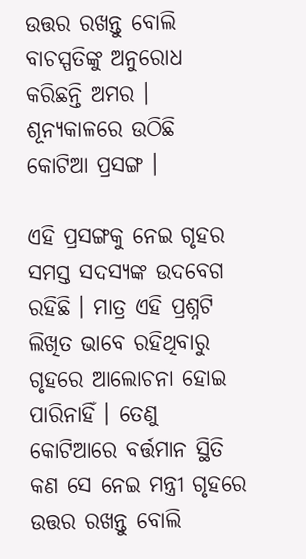ଉତ୍ତର ରଖନ୍ତୁ ବୋଲି ବାଚସ୍ପତିଙ୍କୁ ଅନୁରୋଧ କରିଛନ୍ତି ଅମର । ଶୂନ୍ୟକାଳରେ ଉଠିଛି କୋଟିଆ ପ୍ରସଙ୍ଗ ।

ଏହି ପ୍ରସଙ୍ଗକୁ ନେଇ ଗୃହର ସମସ୍ତ ସଦସ୍ୟଙ୍କ ଉଦବେଗ ରହିଛି । ମାତ୍ର ଏହି ପ୍ରଶ୍ନଟି ଲିଖିତ ଭାବେ ରହିଥିବାରୁ ଗୃହରେ ଆଲୋଚନା ହୋଇ ପାରିନାହିଁ । ତେଣୁ କୋଟିଆରେ ବର୍ତ୍ତମାନ ସ୍ଥିତି କଣ ସେ ନେଇ ମନ୍ତ୍ରୀ ଗୃହରେ ଉତ୍ତର ରଖନ୍ତୁ ବୋଲି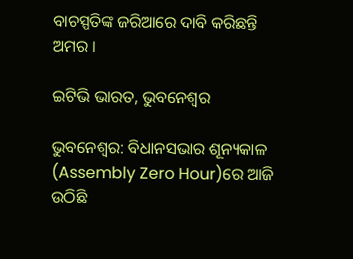ବାଚସ୍ପତିଙ୍କ ଜରିଆରେ ଦାବି କରିଛନ୍ତି ଅମର ।

ଇଟିଭି ଭାରତ, ଭୁବନେଶ୍ବର

ଭୁବନେଶ୍ବର: ବିଧାନସଭାର ଶୂନ୍ୟକାଳ (Assembly Zero Hour)ରେ ଆଜି ଉଠିଛି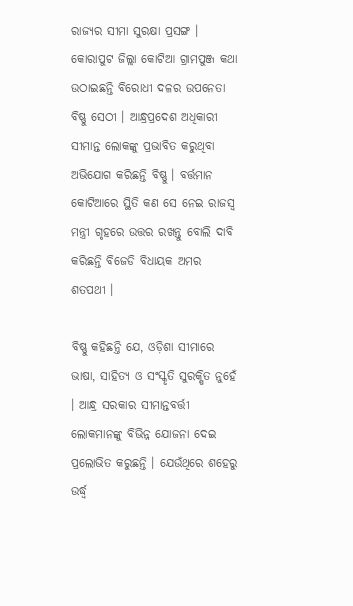ରାଜ୍ୟର ସୀମା ସୁରକ୍ଷା ପ୍ରସଙ୍ଗ । କୋରାପୁଟ ଜିଲ୍ଲା କୋଟିଆ ଗ୍ରାମପୁଞ୍ଜ କଥା ଉଠାଇଛନ୍ତି ବିରୋଧୀ ଦଳର ଉପନେତା ବିଷ୍ଣୁ ସେଠୀ । ଆନ୍ଧ୍ରପ୍ରଦେଶ ଅଧିକାରୀ ସୀମାନ୍ତ ଲୋକଙ୍କୁ ପ୍ରଭାବିତ କରୁଥିବା ଅଭିଯୋଗ କରିଛନ୍ତି ବିଷ୍ଣୁ । ବର୍ତ୍ତମାନ କୋଟିଆରେ ସ୍ଥିତି କଣ ସେ ନେଇ ରାଜସ୍ବ ମନ୍ତ୍ରୀ ଗୃହରେ ଉତ୍ତର ରଖନ୍ତୁ ବୋଲି ଦାବି କରିଛନ୍ତି ବିଜେଡି ବିଧାୟକ ଅମର ଶତପଥୀ ।

ବିଷ୍ଣୁ କହିଛନ୍ତି ଯେ, ଓଡ଼ିଶା ସୀମାରେ ଭାଷା, ସାହିତ୍ୟ ଓ ସଂସ୍କୃତି ସୁରକ୍ଷିତ ନୁହେଁ । ଆନ୍ଧ୍ର ସରକାର ସୀମାନ୍ତବର୍ତ୍ତୀ ଲୋକମାନଙ୍କୁ ବିଭିନ୍ନ ଯୋଜନା ଦେଇ ପ୍ରଲୋଭିତ କରୁଛନ୍ତି । ଯେଉଁଥିରେ ଶହେରୁ ଉର୍ଦ୍ଧ୍ବ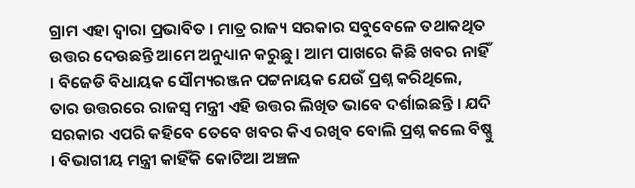ଗ୍ରାମ ଏହା ଦ୍ୱାରା ପ୍ରଭାବିତ । ମାତ୍ର ରାଜ୍ୟ ସରକାର ସବୁବେଳେ ତଥାକଥିତ ଉତ୍ତର ଦେଉଛନ୍ତି ଆମେ ଅନୁଧ୍ୟାନ କରୁଛୁ । ଆମ ପାଖରେ କିଛି ଖବର ନାହିଁ । ବିଜେଡି ବିଧାୟକ ସୌମ୍ୟରଞ୍ଜନ ପଟ୍ଟନାୟକ ଯେଉଁ ପ୍ରଶ୍ନ କରିଥିଲେ, ତାର ଉତ୍ତରରେ ରାଜସ୍ବ ମନ୍ତ୍ରୀ ଏହି ଉତ୍ତର ଲିଖିତ ଭାବେ ଦର୍ଶାଇଛନ୍ତି । ଯଦି ସରକାର ଏପରି କହିବେ ତେବେ ଖବର କିଏ ରଖିବ ବୋଲି ପ୍ରଶ୍ନ କଲେ ବିଷ୍ଣୁ । ବିଭାଗୀୟ ମନ୍ତ୍ରୀ କାହିଁକି କୋଟିଆ ଅଞ୍ଚଳ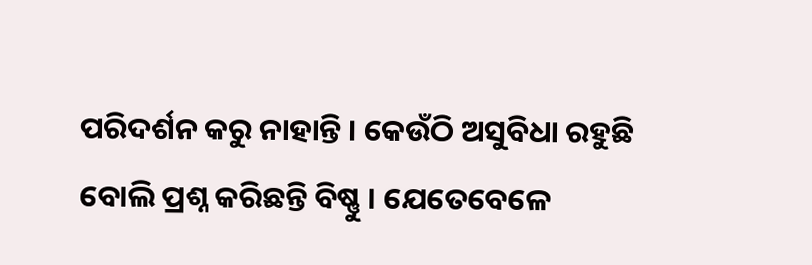ପରିଦର୍ଶନ କରୁ ନାହାନ୍ତି । କେଉଁଠି ଅସୁବିଧା ରହୁଛି ବୋଲି ପ୍ରଶ୍ନ କରିଛନ୍ତି ବିଷ୍ଣୁ । ଯେତେବେଳେ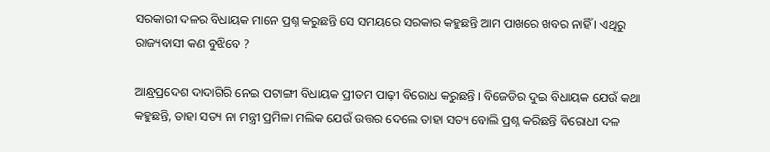ସରକାରୀ ଦଳର ବିଧାୟକ ମାନେ ପ୍ରଶ୍ନ କରୁଛନ୍ତି ସେ ସମୟରେ ସରକାର କହୁଛନ୍ତି ଆମ ପାଖରେ ଖବର ନାହିଁ । ଏଥିରୁ ରାଜ୍ୟବାସୀ କଣ ବୁଝିବେ ?

ଆନ୍ଧ୍ରପ୍ରଦେଶ ଦାଦାଗିରି ନେଇ ପଟାଙ୍ଗୀ ବିଧାୟକ ପ୍ରୀତମ ପାଢ଼ୀ ବିରୋଧ କରୁଛନ୍ତି । ବିଜେଡିର ଦୁଇ ବିଧାୟକ ଯେଉଁ କଥା କହୁଛନ୍ତି, ତାହା ସତ୍ୟ ନା ମନ୍ତ୍ରୀ ପ୍ରମିଳା ମଲିକ ଯେଉଁ ଉତ୍ତର ଦେଲେ ତାହା ସତ୍ୟ ବୋଲି ପ୍ରଶ୍ନ କରିଛନ୍ତି ବିରୋଧୀ ଦଳ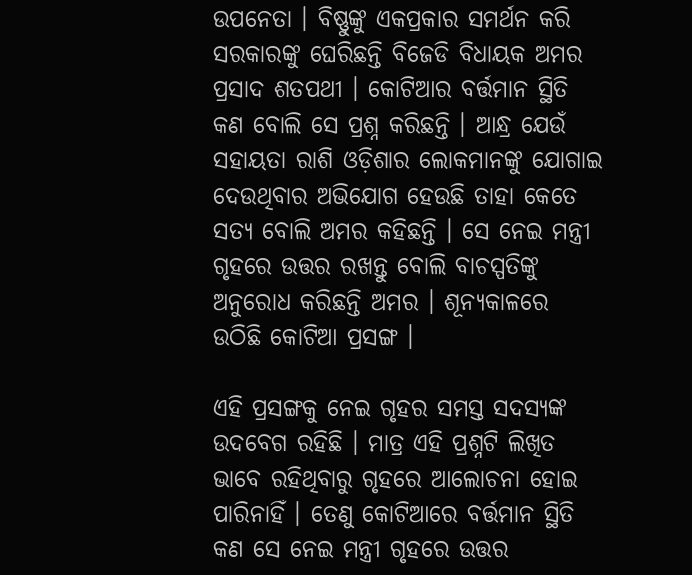ଉପନେତା । ବିଷ୍ଣୁଙ୍କୁ ଏକପ୍ରକାର ସମର୍ଥନ କରି ସରକାରଙ୍କୁ ଘେରିଛନ୍ତି ବିଜେଡି ବିଧାୟକ ଅମର ପ୍ରସାଦ ଶତପଥୀ । କୋଟିଆର ବର୍ତ୍ତମାନ ସ୍ଥିତି କଣ ବୋଲି ସେ ପ୍ରଶ୍ନ କରିଛନ୍ତି । ଆନ୍ଧ୍ର ଯେଉଁ ସହାୟତା ରାଶି ଓଡ଼ିଶାର ଲୋକମାନଙ୍କୁ ଯୋଗାଇ ଦେଉଥିବାର ଅଭିଯୋଗ ହେଉଛି ତାହା କେତେ ସତ୍ୟ ବୋଲି ଅମର କହିଛନ୍ତି । ସେ ନେଇ ମନ୍ତ୍ରୀ ଗୃହରେ ଉତ୍ତର ରଖନ୍ତୁ ବୋଲି ବାଚସ୍ପତିଙ୍କୁ ଅନୁରୋଧ କରିଛନ୍ତି ଅମର । ଶୂନ୍ୟକାଳରେ ଉଠିଛି କୋଟିଆ ପ୍ରସଙ୍ଗ ।

ଏହି ପ୍ରସଙ୍ଗକୁ ନେଇ ଗୃହର ସମସ୍ତ ସଦସ୍ୟଙ୍କ ଉଦବେଗ ରହିଛି । ମାତ୍ର ଏହି ପ୍ରଶ୍ନଟି ଲିଖିତ ଭାବେ ରହିଥିବାରୁ ଗୃହରେ ଆଲୋଚନା ହୋଇ ପାରିନାହିଁ । ତେଣୁ କୋଟିଆରେ ବର୍ତ୍ତମାନ ସ୍ଥିତି କଣ ସେ ନେଇ ମନ୍ତ୍ରୀ ଗୃହରେ ଉତ୍ତର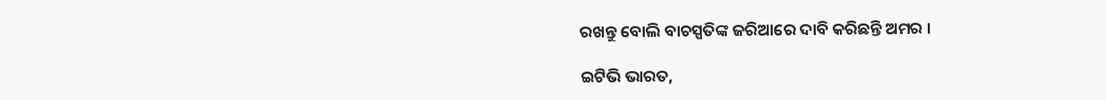ରଖନ୍ତୁ ବୋଲି ବାଚସ୍ପତିଙ୍କ ଜରିଆରେ ଦାବି କରିଛନ୍ତି ଅମର ।

ଇଟିଭି ଭାରତ,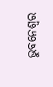ଭୁବନେଶ୍ବର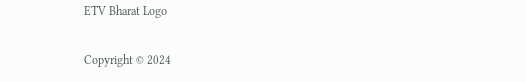ETV Bharat Logo

Copyright © 2024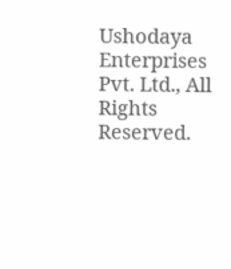Ushodaya Enterprises Pvt. Ltd., All Rights Reserved.